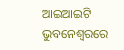ଆଇଆଇଟି ଭୁବନେଶ୍ୱରରେ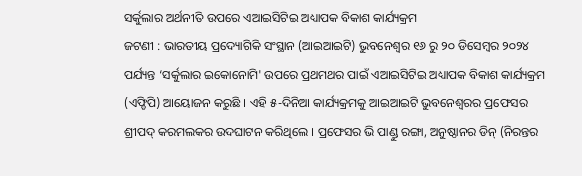ସର୍କୁଲାର ଅର୍ଥନୀତି ଉପରେ ଏଆଇସିଟିଇ ଅଧ୍ୟାପକ ବିକାଶ କାର୍ଯ୍ୟକ୍ରମ
ଜଟଣୀ : ଭାରତୀୟ ପ୍ରଦ୍ୟୋଗିକି ସଂସ୍ଥାନ (ଆଇଆଇଟି) ଭୁବନେଶ୍ୱର ୧୬ ରୁ ୨୦ ଡିସେମ୍ବର ୨୦୨୪ ପର୍ଯ୍ୟନ୍ତ ‘ସର୍କୁଲାର ଇକୋନୋମି' ଉପରେ ପ୍ରଥମଥର ପାଇଁ ଏଆଇସିଟିଇ ଅଧ୍ୟାପକ ବିକାଶ କାର୍ଯ୍ୟକ୍ରମ (ଏଫ୍ଡିପି) ଆୟୋଜନ କରୁଛି । ଏହି ୫-ଦିନିଆ କାର୍ଯ୍ୟକ୍ରମକୁ ଆଇଆଇଟି ଭୁବନେଶ୍ୱରର ପ୍ରଫେସର ଶ୍ରୀପଦ୍ କରମଲକର ଉଦଘାଟନ କରିଥିଲେ । ପ୍ରଫେସର ଭି ପାଣ୍ଡୁ ରଙ୍ଗା, ଅନୁଷ୍ଠାନର ଡିନ୍ (ନିରନ୍ତର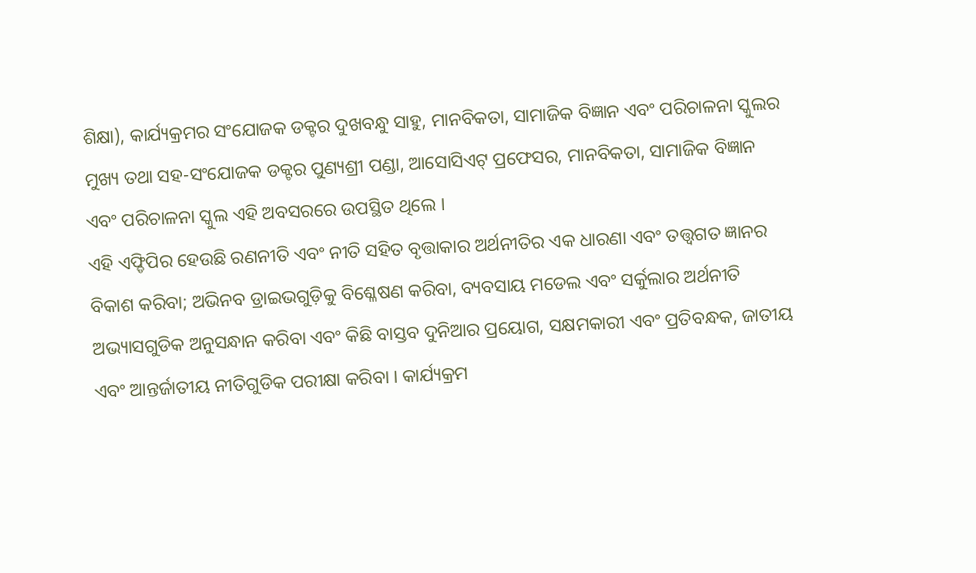ଶିକ୍ଷା), କାର୍ଯ୍ୟକ୍ରମର ସଂଯୋଜକ ଡକ୍ଟର ଦୁଖବନ୍ଧୁ ସାହୁ, ମାନବିକତା, ସାମାଜିକ ବିଜ୍ଞାନ ଏବଂ ପରିଚାଳନା ସ୍କୁଲର ମୁଖ୍ୟ ତଥା ସହ-ସଂଯୋଜକ ଡକ୍ଟର ପୁଣ୍ୟଶ୍ରୀ ପଣ୍ଡା, ଆସୋସିଏଟ୍ ପ୍ରଫେସର, ମାନବିକତା, ସାମାଜିକ ବିଜ୍ଞାନ ଏବଂ ପରିଚାଳନା ସ୍କୁଲ ଏହି ଅବସରରେ ଉପସ୍ଥିତ ଥିଲେ ।
ଏହି ଏଫ୍ଡିପିର ହେଉଛି ରଣନୀତି ଏବଂ ନୀତି ସହିତ ବୃତ୍ତାକାର ଅର୍ଥନୀତିର ଏକ ଧାରଣା ଏବଂ ତତ୍ତ୍ୱଗତ ଜ୍ଞାନର ବିକାଶ କରିବା; ଅଭିନବ ଡ୍ରାଇଭଗୁଡ଼ିକୁ ବିଶ୍ଳେଷଣ କରିବା, ବ୍ୟବସାୟ ମଡେଲ ଏବଂ ସର୍କୁଲାର ଅର୍ଥନୀତି ଅଭ୍ୟାସଗୁଡିକ ଅନୁସନ୍ଧାନ କରିବା ଏବଂ କିଛି ବାସ୍ତବ ଦୁନିଆର ପ୍ରୟୋଗ, ସକ୍ଷମକାରୀ ଏବଂ ପ୍ରତିବନ୍ଧକ, ଜାତୀୟ ଏବଂ ଆନ୍ତର୍ଜାତୀୟ ନୀତିଗୁଡିକ ପରୀକ୍ଷା କରିବା । କାର୍ଯ୍ୟକ୍ରମ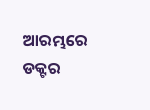ଆରମ୍ଭରେ ଡକ୍ଟର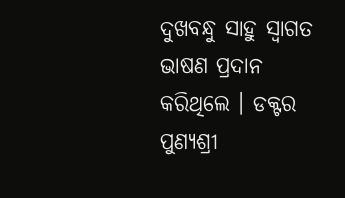ଦୁଖବନ୍ଧୁ ସାହୁ ସ୍ୱାଗତ ଭାଷଣ ପ୍ରଦାନ କରିଥିଲେ । ଡକ୍ଟର ପୁଣ୍ୟଶ୍ରୀ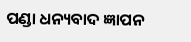ପଣ୍ଡା ଧନ୍ୟବାଦ ଜ୍ଞାପନ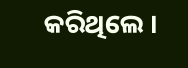କରିଥିଲେ ।